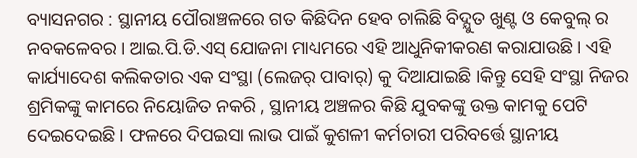ବ୍ୟାସନଗର : ସ୍ଥାନୀୟ ପୌରାଞ୍ଚଳରେ ଗତ କିଛିଦିନ ହେବ ଚାଲିଛି ବିଦ୍ଯୁତ ଖୁଣ୍ଟ ଓ କେବୁଲ୍ ର ନବକଳେବର । ଆଇ.ପି.ଡି.ଏସ୍ ଯୋଜନା ମାଧ୍ୟମରେ ଏହି ଆଧୁନିକୀକରଣ କରାଯାଉଛି । ଏହି କାର୍ଯ୍ୟାଦେଶ କଲିକତାର ଏକ ସଂସ୍ଥା (ଲେଜର୍ ପାବାର୍) କୁ ଦିଆଯାଇଛି ।କିନ୍ତୁ ସେହି ସଂସ୍ଥା ନିଜର ଶ୍ରମିକଙ୍କୁ କାମରେ ନିୟୋଜିତ ନକରି , ସ୍ଥାନୀୟ ଅଞ୍ଚଳର କିଛି ଯୁବକଙ୍କୁ ଉକ୍ତ କାମକୁ ପେଟି ଦେଇଦେଇଛି । ଫଳରେ ଦିପଇସା ଲାଭ ପାଇଁ କୁଶଳୀ କର୍ମଚାରୀ ପରିବର୍ତ୍ତେ ସ୍ଥାନୀୟ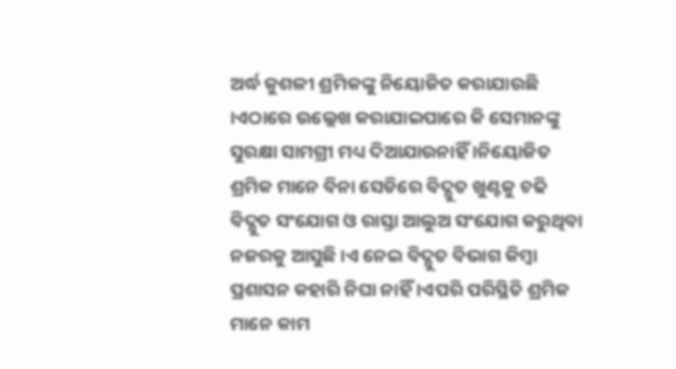ଅର୍ଦ୍ଧ କୁଶଳୀ ଶ୍ରମିକଙ୍କୁ ନିୟୋଜିତ କରାଯାଉଛି ।ଏଠାରେ ଉଲ୍ଲେଖ କରାଯାଇପାରେ କି ସେମାନଙ୍କୁ ସୁରକ୍ଷା ସାମଗ୍ରୀ ମଧ୍ୟ ଦିଆଯାଉନାହିଁ ।ନିୟୋଜିତ ଶ୍ରମିକ ମାନେ ବିନା ସେଡିରେ ବିଦ୍ଯୁତ ଖୁଣ୍ଟକୁ ଚଢି ବିଦ୍ଯୁତ ସଂଯୋଗ ଓ ରାସ୍ତା ଆଲୁଅ ସଂଯୋଗ କରୁଥିବା ନଜରକୁ ଆସୁଛି ।ଏ ନେଇ ବିଦ୍ଯୁତ ବିଭାଗ କିମ୍ବା ପ୍ରଶାସନ କହାରି ନିଘା ନାହିଁ ।ଏପରି ପରିସ୍ଥିତି ଶ୍ରମିକ ମାନେ କାମ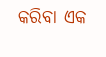କରିବା ଏକ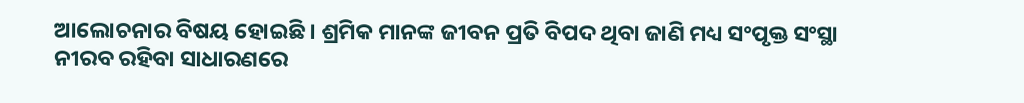ଆଲୋଚନାର ବିଷୟ ହୋଇଛି । ଶ୍ରମିକ ମାନଙ୍କ ଜୀବନ ପ୍ରତି ବିପଦ ଥିବା ଜାଣି ମଧ୍ୟ ସଂପୃକ୍ତ ସଂସ୍ଥା ନୀରବ ରହିବା ସାଧାରଣରେ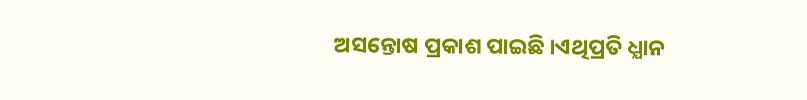ଅସନ୍ତୋଷ ପ୍ରକାଶ ପାଇଛି ।ଏଥିପ୍ରତି ଧ୍ଯାନ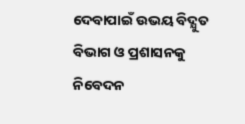ଦେବାପାଇଁ ଉଭୟ ବିଦ୍ଯୁତ ବିଭାଗ ଓ ପ୍ରଶାସନକୁ ନିବେଦନ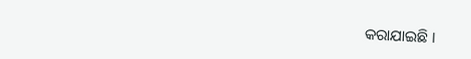କରାଯାଇଛି ।